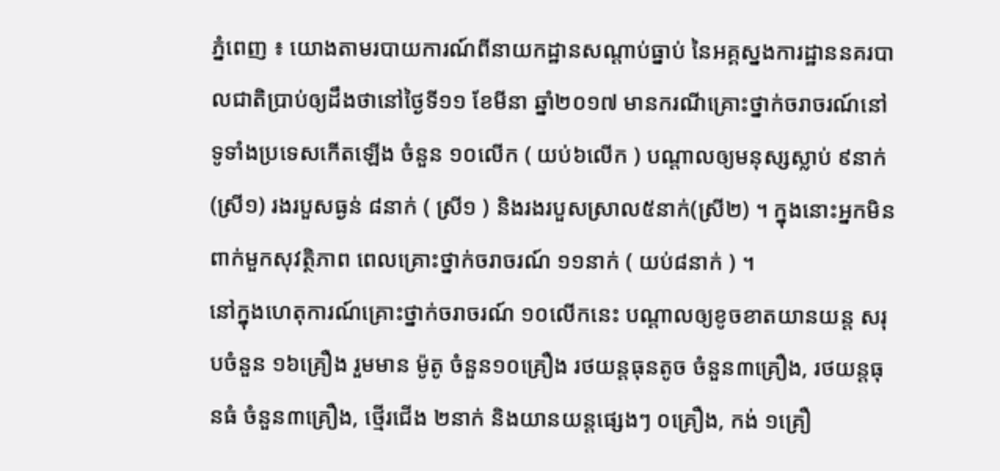ភ្នំពេញ ៖ យោងតាមរបាយការណ៍ពីនាយកដ្ឋានសណ្តាប់ធ្នាប់ នៃអគ្គស្នងការដ្ឋាននគរបាលជាតិប្រាប់ឲ្យដឹងថានៅថ្ងៃទី១១ ខែមីនា ឆ្នាំ២០១៧ មានករណីគ្រោះថ្នាក់ចរាចរណ៍នៅទូទាំងប្រទេសកើតឡើង ចំនួន ១០លើក ( យប់៦លើក ) បណ្តាលឲ្យមនុស្សស្លាប់ ៩នាក់ (ស្រី១) រងរបួសធ្ងន់ ៨នាក់ ( ស្រី១ ) និងរងរបួសស្រាល៥នាក់(ស្រី២) ។ ក្នុងនោះអ្នកមិនពាក់មួកសុវត្ថិភាព ពេលគ្រោះថ្នាក់ចរាចរណ៍ ១១នាក់ ( យប់៨នាក់ ) ។
នៅក្នុងហេតុការណ៍គ្រោះថ្នាក់ចរាចរណ៍ ១០លើកនេះ បណ្តាលឲ្យខូចខាតយានយន្ត សរុបចំនួន ១៦គ្រឿង រួមមាន ម៉ូតូ ចំនួន១០គ្រឿង រថយន្តធុនតូច ចំនួន៣គ្រឿង, រថយន្តធុនធំ ចំនួន៣គ្រឿង, ថ្មើរជើង ២នាក់ និងយានយន្តផ្សេងៗ ០គ្រឿង, កង់ ១គ្រឿ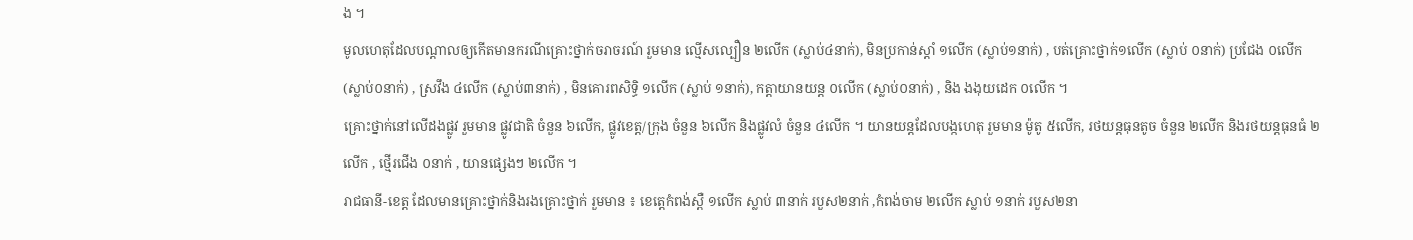ង ។
មូលហេតុដែលបណ្តាលឲ្យកើតមានករណីគ្រោះថ្នាក់ចរាចរណ៍ រួមមាន ល្មើសល្បឿន ២លើក (ស្លាប់៤នាក់), មិនប្រកាន់ស្តាំ ១លើក (ស្លាប់១នាក់) , បត់គ្រោះថ្នាក់១លើក (ស្លាប់ ០នាក់) ប្រជែង ០លើក (ស្លាប់០នាក់) , ស្រវឹង ៤លើក (ស្លាប់៣នាក់) , មិនគោរពសិទ្ធិ ១លើក (ស្លាប់ ១នាក់), កត្តាយានយន្ត ០លើក (ស្លាប់០នាក់) , និង ងងុយដេក ០លើក ។
គ្រោះថ្នាក់នៅលើដងផ្លូវ រួមមាន ផ្លូវជាតិ ចំនួន ៦លើក, ផ្លូវខេត្ត/ក្រុង ចំនួន ៦លើក និងផ្លូវលំ ចំនួន ៤លើក ។ យានយន្តដែលបង្កហេតុ រួមមាន ម៉ូតូ ៥លើក, រថយន្តធុនតូច ចំនួន ២លើក និងរថយន្តធុនធំ ២លើក , ថ្មើរជើង ០នាក់ , យានផ្សេងៗ ២លើក ។
រាជធានី-ខេត្ត ដែលមានគ្រោះថ្នាក់និងរងគ្រោះថ្នាក់ រួមមាន ៖ ខេត្តេកំពង់ស្ពឺ ១លើក ស្លាប់ ៣នាក់ របួស២នាក់ ,កំពង់ចាម ២លើក ស្លាប់ ១នាក់ របួស២នា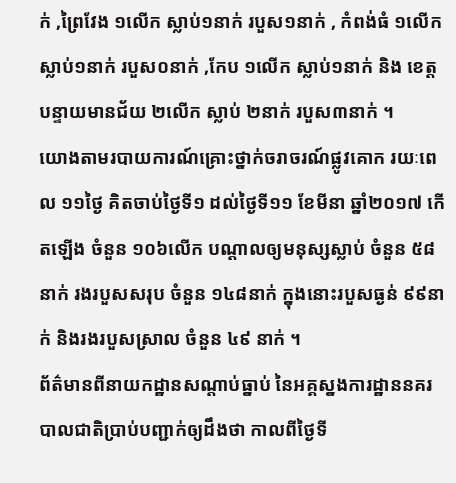ក់ ,ព្រៃវែង ១លើក ស្លាប់១នាក់ របួស១នាក់ , កំពង់ធំ ១លើក ស្លាប់១នាក់ របួស០នាក់ ,កែប ១លើក ស្លាប់១នាក់ និង ខេត្តបន្ទាយមានជ័យ ២លើក ស្លាប់ ២នាក់ របួស៣នាក់ ។
យោងតាមរបាយការណ៍គ្រោះថ្នាក់ចរាចរណ៍ផ្លូវគោក រយៈពេល ១១ថ្ងៃ គិតចាប់ថ្ងៃទី១ ដល់ថ្ងៃទី១១ ខែមីនា ឆ្នាំ២០១៧ កើតឡើង ចំនួន ១០៦លើក បណ្តាលឲ្យមនុស្សស្លាប់ ចំនួន ៥៨នាក់ រងរបួសសរុប ចំនួន ១៤៨នាក់ ក្នុងនោះរបួសធ្ងន់ ៩៩នាក់ និងរងរបួសស្រាល ចំនួន ៤៩ នាក់ ។
ព័ត៌មានពីនាយកដ្ឋានសណ្តាប់ធ្នាប់ នៃអគ្គស្នងការដ្ឋាននគរបាលជាតិប្រាប់បញ្ជាក់ឲ្យដឹងថា កាលពីថ្ងៃទី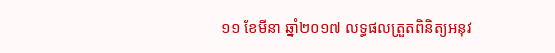១១ ខែមីនា ឆ្នាំ២០១៧ លទ្ធផលត្រួតពិនិត្យអនុវ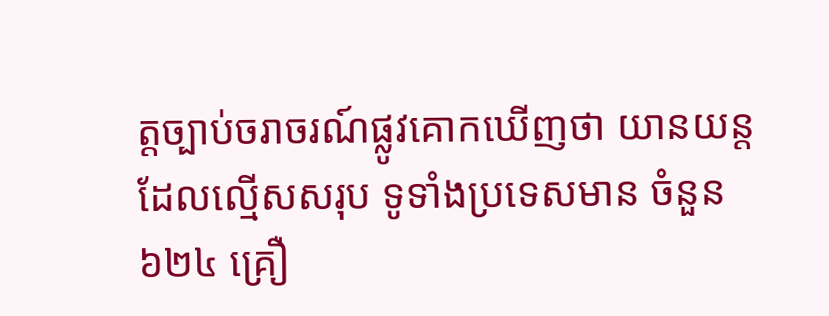ត្តច្បាប់ចរាចរណ៍ផ្លូវគោកឃើញថា យានយន្តដែលល្មើសសរុប ទូទាំងប្រទេសមាន ចំនួន ៦២៤ គ្រឿ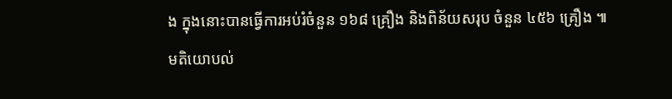ង ក្នុងនោះបានធ្វើការអប់រំចំនួន ១៦៨ គ្រឿង និងពិន័យសរុប ចំនួន ៤៥៦ គ្រឿង ៕
មតិយោបល់